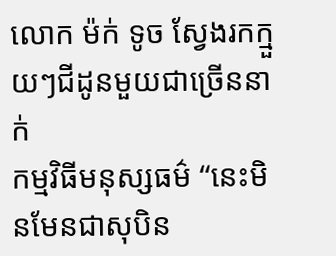លោក ម៉ក់ ទូច ស្វែងរកក្មួយៗជីដូនមួយជាច្រើននាក់
កម្មវិធីមនុស្សធម៌ “នេះមិនមែនជាសុបិន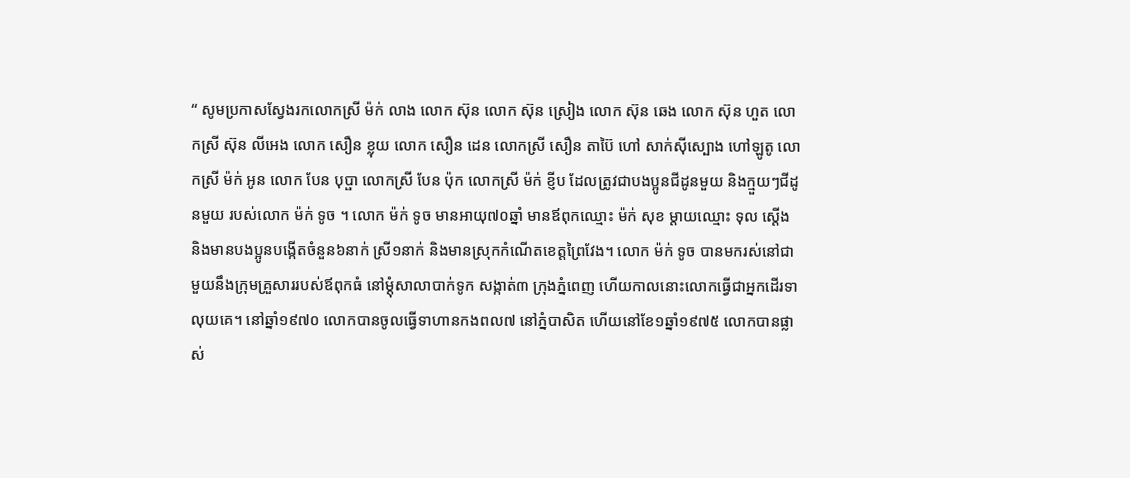“ សូមប្រកាសស្វែងរកលោកស្រី ម៉ក់ លាង លោក ស៊ុន លោក ស៊ុន ស្រៀង លោក ស៊ុន ឆេង លោក ស៊ុន ហួត លោកស្រី ស៊ុន លីអេង លោក សឿន ខ្លុយ លោក សឿន ដេន លោកស្រី សឿន តាប៊ៃ ហៅ សាក់ស៊ីស្បោង ហៅឡូតូ លោកស្រី ម៉ក់ អូន លោក បែន បុប្ផា លោកស្រី បែន ប៉ុក លោកស្រី ម៉ក់ ខ្ញីប ដែលត្រូវជាបងប្អូនជីដូនមួយ និងក្មួយៗជីដូនមួយ របស់លោក ម៉ក់ ទូច ។ លោក ម៉ក់ ទូច មានអាយុ៧០ឆ្នាំ មានឪពុកឈ្មោះ ម៉ក់ សុខ ម្ដាយឈ្មោះ ទុល ស្ដើង និងមានបងប្អូនបង្កើតចំនួន៦នាក់ ស្រី១នាក់ និងមានស្រុកកំណើតខេត្តព្រៃវែង។ លោក ម៉ក់ ទូច បានមករស់នៅជាមួយនឹងក្រុមគ្រួសាររបស់ឪពុកធំ នៅម្ដុំសាលាបាក់ទូក សង្កាត់៣ ក្រុងភ្នំពេញ ហើយកាលនោះលោកធ្វើជាអ្នកដើរទាលុយគេ។ នៅឆ្នាំ១៩៧០ លោកបានចូលធ្វើទាហានកងពល៧ នៅភ្នំបាសិត ហើយនៅខែ១ឆ្នាំ១៩៧៥ លោកបានផ្លាស់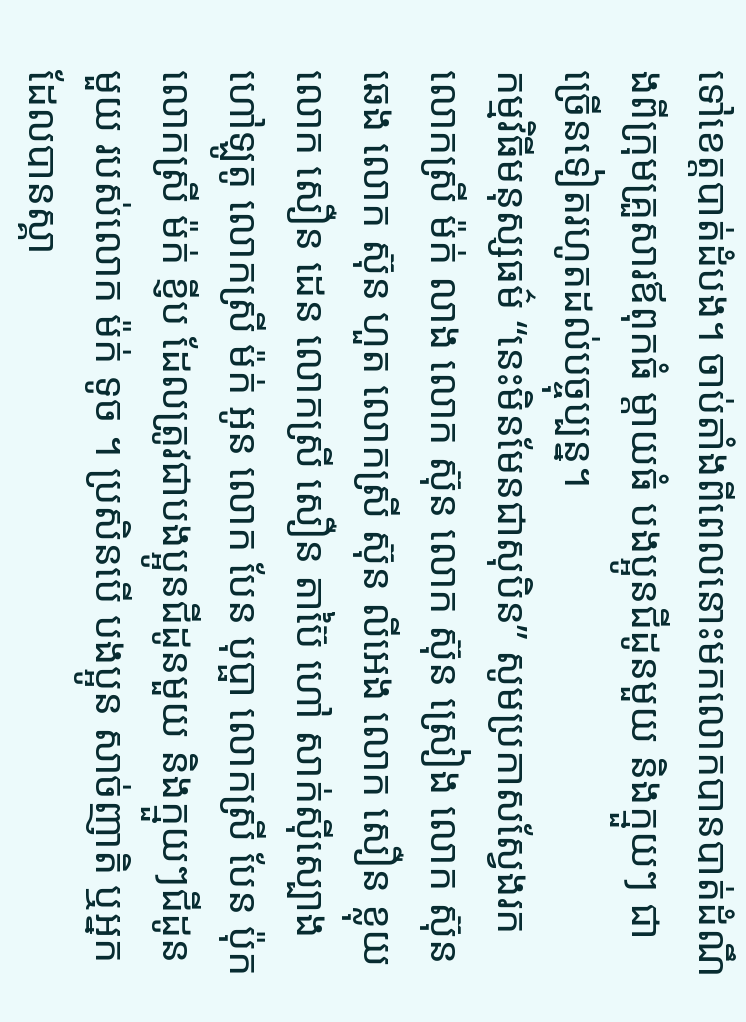ទៅខេត្តបាត់ដំបង។ ចាប់តាំងពីពេលនោះមកលោកបានបាត់ដំណឹងពីក្រុមគ្រួសារឪពុកធំ ម្ដាយធំ បងប្អូនជីដូនមួយ និងក្មួយៗ ជាច្រើនទៀតរហូតដល់បច្ចុប្បន្ន។
កម្មវិធីមនុស្សធម៌ “នេះមិនមែនជាសុបិន” សូមប្រកាសស្វែងរកលោកស្រី ម៉ក់ លាង លោក ស៊ុន លោក ស៊ុន ស្រៀង លោក ស៊ុន ឆេង លោក ស៊ុន ហួត លោកស្រី ស៊ុន លីអេង លោក សឿន ខ្លុយ លោក សឿន ដេន លោកស្រី សឿន តាប៊ៃ ហៅ សាក់ស៊ីស្បោង ហៅឡូតូ លោកស្រី ម៉ក់ អូន លោក បែន បុប្ផា លោកស្រី បែន ប៉ុក លោកស្រី ម៉ក់ ខ្ញីប ដែលត្រូវជាបងប្អូនជីដូនមួយ និងក្មួយៗជីដូនមួយ របស់លោក ម៉ក់ ទូច ។ ប្រសិនបើ បងប្អូន សាច់ញាតិ ឬអ្នកដែលបានស្គា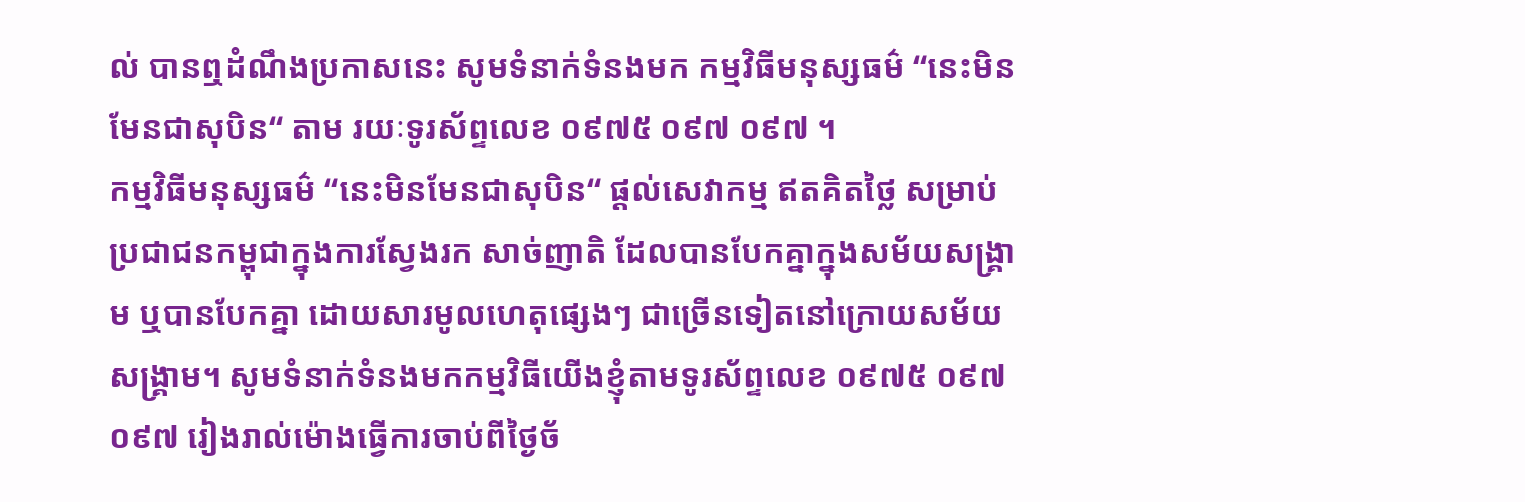ល់ បានឮដំណឹងប្រកាសនេះ សូមទំនាក់ទំនងមក កម្មវិធីមនុស្សធម៌ “នេះមិនមែនជាសុបិន“ តាម រយៈទូរស័ព្ទលេខ ០៩៧៥ ០៩៧ ០៩៧ ។
កម្មវិធីមនុស្សធម៌ “នេះមិនមែនជាសុបិន“ ផ្ដល់សេវាកម្ម ឥតគិតថ្លៃ សម្រាប់ប្រជាជនកម្ពុជាក្នុងការស្វែងរក សាច់ញាតិ ដែលបានបែកគ្នាក្នុងសម័យសង្គ្រាម ឬបានបែកគ្នា ដោយសារមូលហេតុផ្សេងៗ ជាច្រើនទៀតនៅក្រោយសម័យសង្គ្រាម។ សូមទំនាក់ទំនងមកកម្មវិធីយើងខ្ញុំតាមទូរស័ព្ទលេខ ០៩៧៥ ០៩៧ ០៩៧ រៀងរាល់ម៉ោងធ្វើការចាប់ពីថ្ងៃច័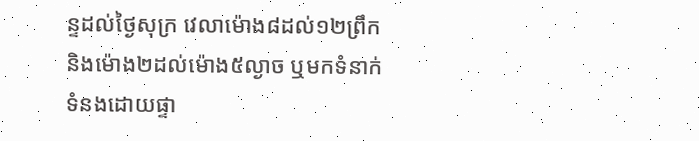ន្ទដល់ថ្ងៃសុក្រ វេលាម៉ោង៨ដល់១២ព្រឹក និងម៉ោង២ដល់ម៉ោង៥ល្ងាច ឬមកទំនាក់ទំនងដោយផ្ទា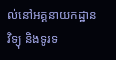ល់នៅអគ្គនាយកដ្ឋានវិទ្យុ និងទូរទ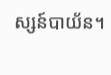ស្សន៍បាយ័ន។